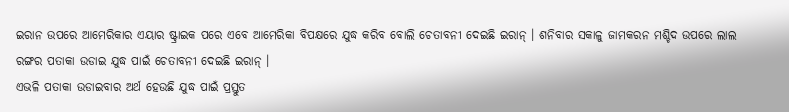ଇରାନ ଉପରେ ଆମେରିକାର ଏୟାର ଷ୍ଟ୍ରାଇକ ପରେ ଏବେ ଆମେରିକା ବିପକ୍ଷରେ ଯୁଦ୍ଧ କରିବ ବୋଲି ଚେତାବନୀ ଦେଇଛି ଇରାନ୍ । ଶନିବାର ସକାଳୁ ଜାମକରନ ମଶ୍ଚିଦ ଉପରେ ଲାଲ ରଙ୍ଗର ପତାକା ଉଡାଇ ଯୁଦ୍ଧ ପାଇଁ ଚେତାବନୀ ଦେଇଛି ଇରାନ୍ ।
ଏଭଳି ପତାକା ଉଡାଇବାର ଅର୍ଥ ହେଉଛି ଯୁଦ୍ଧ ପାଇଁ ପ୍ରସ୍ତୁତ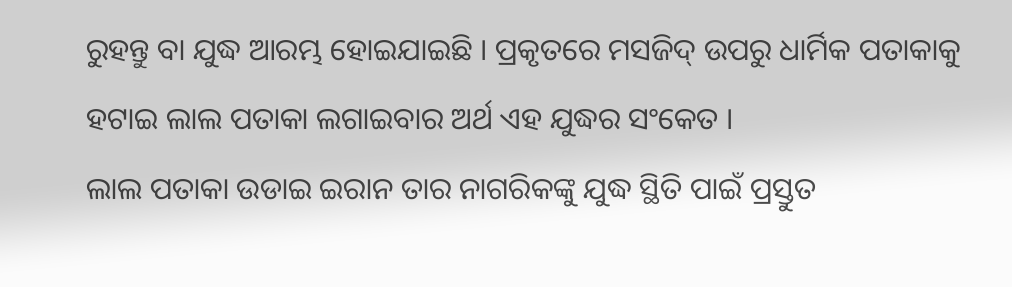ରୁହନ୍ତୁ ବା ଯୁଦ୍ଧ ଆରମ୍ଭ ହୋଇଯାଇଛି । ପ୍ରକୃତରେ ମସଜିଦ୍ ଉପରୁ ଧାର୍ମିକ ପତାକାକୁ ହଟାଇ ଲାଲ ପତାକା ଲଗାଇବାର ଅର୍ଥ ଏହ ଯୁଦ୍ଧର ସଂକେତ ।
ଲାଲ ପତାକା ଉଡାଇ ଇରାନ ତାର ନାଗରିକଙ୍କୁ ଯୁଦ୍ଧ ସ୍ଥିତି ପାଇଁ ପ୍ରସ୍ତୁତ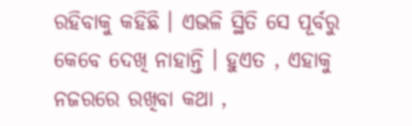ରହିବାକୁ କହିଛି । ଏଭଳି ସ୍ଥିତି ସେ ପୂର୍ବରୁ କେବେ ଦେଖି ନାହାନ୍ତି । ହୁଏତ , ଏହାକୁ ନଜରରେ ରଖିବା କଥା ,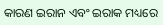କାରଣ ଇରାନ ଏବଂ ଇରାକ ମଧ୍ୟରେ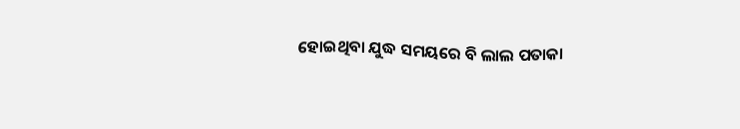ହୋଇଥିବା ଯୁଦ୍ଧ ସମୟରେ ବି ଲାଲ ପତାକା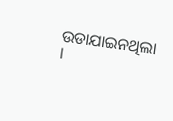ଉଡାଯାଇନଥିଲା ।